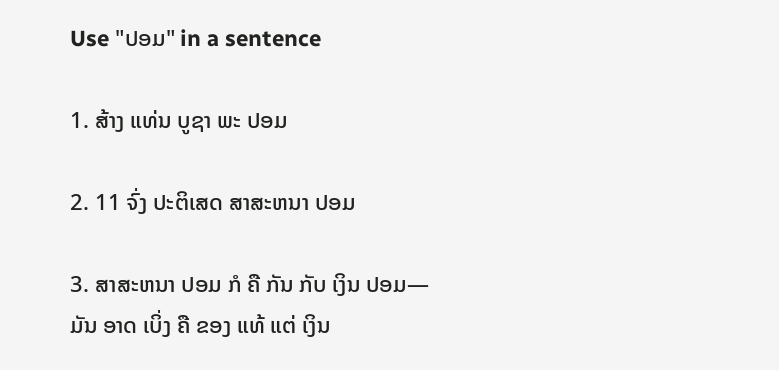Use "ປອມ" in a sentence

1. ສ້າງ ແທ່ນ ບູຊາ ພະ ປອມ

2. 11 ຈົ່ງ ປະຕິເສດ ສາສະຫນາ ປອມ

3. ສາສະຫນາ ປອມ ກໍ ຄື ກັນ ກັບ ເງິນ ປອມ—ມັນ ອາດ ເບິ່ງ ຄື ຂອງ ແທ້ ແຕ່ ເງິນ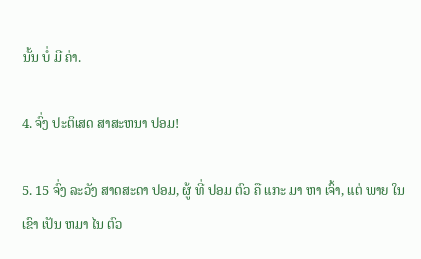ນັ້ນ ບໍ່ ມີ ຄ່າ.

4. ຈົ່ງ ປະຕິເສດ ສາສະຫນາ ປອມ!

5. 15 ຈົ່ງ ລະວັງ ສາດສະດາ ປອມ, ຜູ້ ທີ່ ປອມ ຕົວ ຄື ແກະ ມາ ຫາ ເຈົ້າ, ແຕ່ ພາຍ ໃນ ເຂົາ ເປັນ ຫມາ ໄນ ຕົວ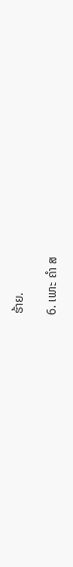ຮ້າຍ.

6. ເພາະ ຄໍາ ສ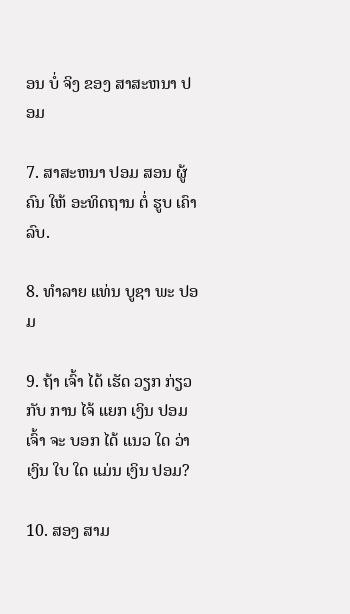ອນ ບໍ່ ຈິງ ຂອງ ສາສະຫນາ ປອມ

7. ສາສະຫນາ ປອມ ສອນ ຜູ້ ຄົນ ໃຫ້ ອະທິດຖານ ຕໍ່ ຮູບ ເຄົາລົບ.

8. ທໍາລາຍ ແທ່ນ ບູຊາ ພະ ປອມ

9. ຖ້າ ເຈົ້າ ໄດ້ ເຮັດ ວຽກ ກ່ຽວ ກັບ ການ ໄຈ້ ແຍກ ເງິນ ປອມ ເຈົ້າ ຈະ ບອກ ໄດ້ ແນວ ໃດ ວ່າ ເງິນ ໃບ ໃດ ແມ່ນ ເງິນ ປອມ?

10. ສອງ ສາມ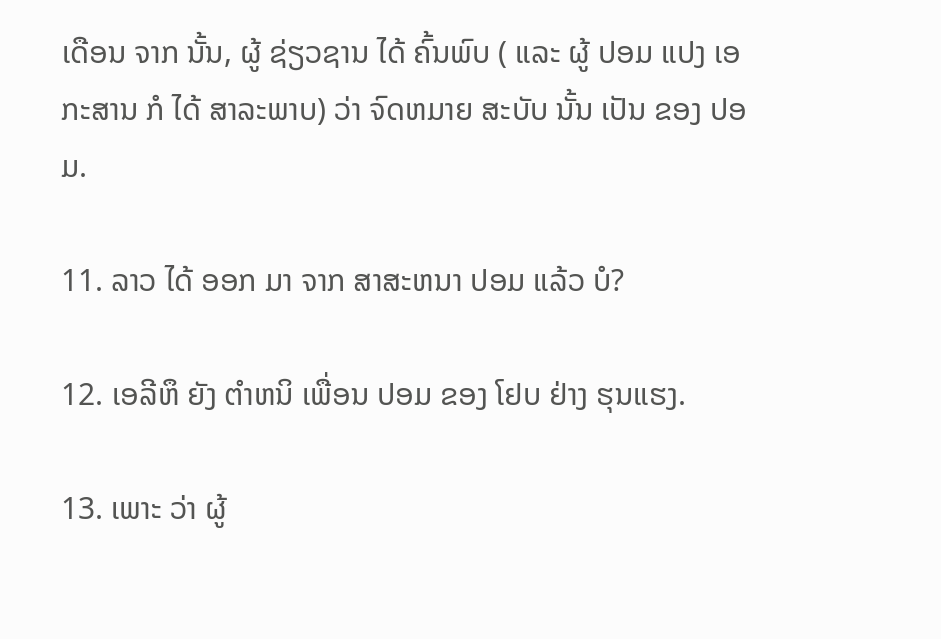ເດືອນ ຈາກ ນັ້ນ, ຜູ້ ຊ່ຽວຊານ ໄດ້ ຄົ້ນພົບ ( ແລະ ຜູ້ ປອມ ແປງ ເອກະສານ ກໍ ໄດ້ ສາລະພາບ) ວ່າ ຈົດຫມາຍ ສະບັບ ນັ້ນ ເປັນ ຂອງ ປອມ.

11. ລາວ ໄດ້ ອອກ ມາ ຈາກ ສາສະຫນາ ປອມ ແລ້ວ ບໍ?

12. ເອລີຫຶ ຍັງ ຕໍາຫນິ ເພື່ອນ ປອມ ຂອງ ໂຢບ ຢ່າງ ຮຸນແຮງ.

13. ເພາະ ວ່າ ຜູ້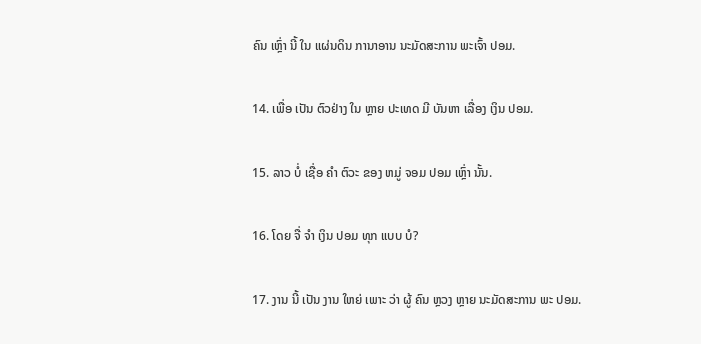ຄົນ ເຫຼົ່າ ນີ້ ໃນ ແຜ່ນດິນ ການາອານ ນະມັດສະການ ພະເຈົ້າ ປອມ.

14. ເພື່ອ ເປັນ ຕົວຢ່າງ ໃນ ຫຼາຍ ປະເທດ ມີ ບັນຫາ ເລື່ອງ ເງິນ ປອມ.

15. ລາວ ບໍ່ ເຊື່ອ ຄໍາ ຕົວະ ຂອງ ຫມູ່ ຈອມ ປອມ ເຫຼົ່າ ນັ້ນ.

16. ໂດຍ ຈື່ ຈໍາ ເງິນ ປອມ ທຸກ ແບບ ບໍ?

17. ງານ ນີ້ ເປັນ ງານ ໃຫຍ່ ເພາະ ວ່າ ຜູ້ ຄົນ ຫຼວງ ຫຼາຍ ນະມັດສະການ ພະ ປອມ.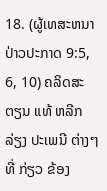18. (ຜູ້ເທສະຫນາປ່າວປະກາດ 9:5, 6, 10) ຄລິດສະຕຽນ ແທ້ ຫລີກ ລ່ຽງ ປະເພນີ ຕ່າງໆທີ່ ກ່ຽວ ຂ້ອງ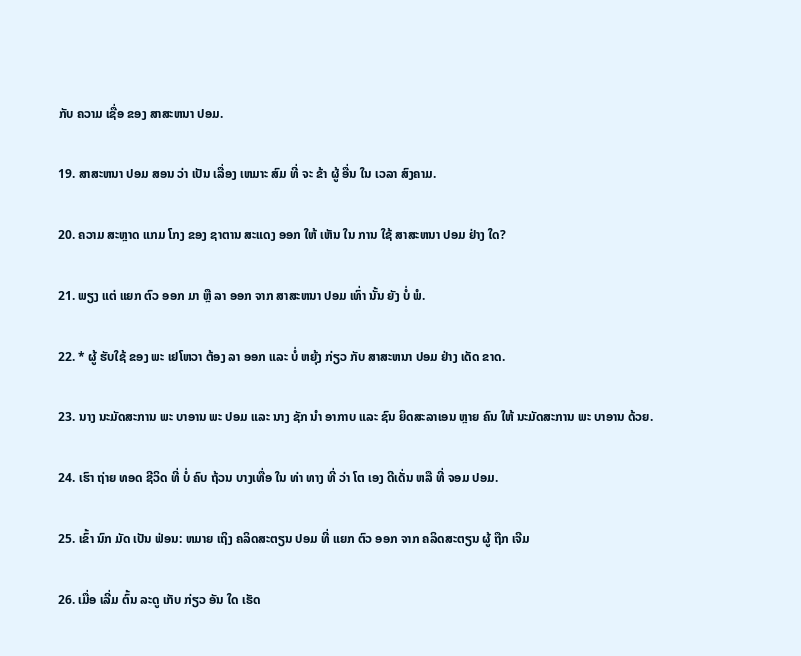ກັບ ຄວາມ ເຊື່ອ ຂອງ ສາສະຫນາ ປອມ.

19. ສາສະຫນາ ປອມ ສອນ ວ່າ ເປັນ ເລື່ອງ ເຫມາະ ສົມ ທີ່ ຈະ ຂ້າ ຜູ້ ອື່ນ ໃນ ເວລາ ສົງຄາມ.

20. ຄວາມ ສະຫຼາດ ແກມ ໂກງ ຂອງ ຊາຕານ ສະແດງ ອອກ ໃຫ້ ເຫັນ ໃນ ການ ໃຊ້ ສາສະຫນາ ປອມ ຢ່າງ ໃດ?

21. ພຽງ ແຕ່ ແຍກ ຕົວ ອອກ ມາ ຫຼື ລາ ອອກ ຈາກ ສາສະຫນາ ປອມ ເທົ່າ ນັ້ນ ຍັງ ບໍ່ ພໍ.

22. * ຜູ້ ຮັບໃຊ້ ຂອງ ພະ ເຢໂຫວາ ຕ້ອງ ລາ ອອກ ແລະ ບໍ່ ຫຍຸ້ງ ກ່ຽວ ກັບ ສາສະຫນາ ປອມ ຢ່າງ ເດັດ ຂາດ.

23. ນາງ ນະມັດສະການ ພະ ບາອານ ພະ ປອມ ແລະ ນາງ ຊັກ ນໍາ ອາກາບ ແລະ ຊົນ ຍິດສະລາເອນ ຫຼາຍ ຄົນ ໃຫ້ ນະມັດສະການ ພະ ບາອານ ດ້ວຍ.

24. ເຮົາ ຖ່າຍ ທອດ ຊີວິດ ທີ່ ບໍ່ ຄົບ ຖ້ວນ ບາງເທື່ອ ໃນ ທ່າ ທາງ ທີ່ ວ່າ ໂຕ ເອງ ດີເດັ່ນ ຫລື ທີ່ ຈອມ ປອມ.

25. ເຂົ້າ ນົກ ມັດ ເປັນ ຟ່ອນ: ຫມາຍ ເຖິງ ຄລິດສະຕຽນ ປອມ ທີ່ ແຍກ ຕົວ ອອກ ຈາກ ຄລິດສະຕຽນ ຜູ້ ຖືກ ເຈີມ

26. ເມື່ອ ເລີ່ມ ຕົ້ນ ລະດູ ເກັບ ກ່ຽວ ອັນ ໃດ ເຮັດ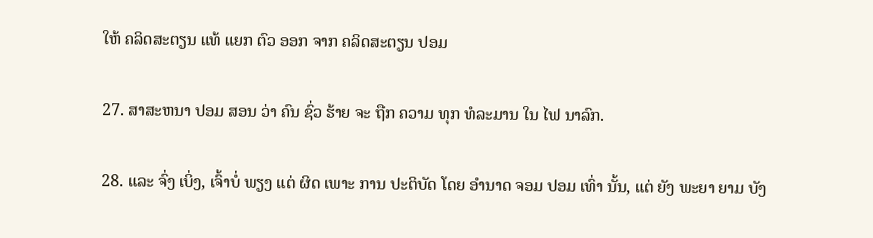ໃຫ້ ຄລິດສະຕຽນ ແທ້ ແຍກ ຕົວ ອອກ ຈາກ ຄລິດສະຕຽນ ປອມ

27. ສາສະຫນາ ປອມ ສອນ ວ່າ ຄົນ ຊົ່ວ ຮ້າຍ ຈະ ຖືກ ຄວາມ ທຸກ ທໍລະມານ ໃນ ໄຟ ນາລົກ.

28. ແລະ ຈົ່ງ ເບິ່ງ, ເຈົ້າບໍ່ ພຽງ ແຕ່ ຜິດ ເພາະ ການ ປະຕິບັດ ໂດຍ ອໍານາດ ຈອມ ປອມ ເທົ່າ ນັ້ນ, ແຕ່ ຍັງ ພະຍາ ຍາມ ບັງ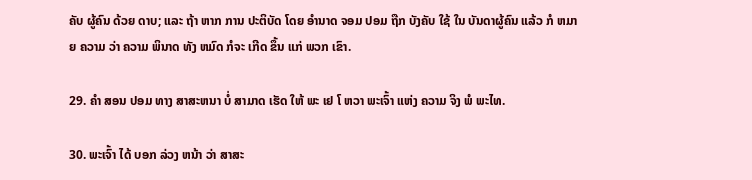ຄັບ ຜູ້ຄົນ ດ້ວຍ ດາບ; ແລະ ຖ້າ ຫາກ ການ ປະຕິບັດ ໂດຍ ອໍານາດ ຈອມ ປອມ ຖືກ ບັງຄັບ ໃຊ້ ໃນ ບັນດາຜູ້ຄົນ ແລ້ວ ກໍ ຫມາຍ ຄວາມ ວ່າ ຄວາມ ພິນາດ ທັງ ຫມົດ ກໍຈະ ເກີດ ຂຶ້ນ ແກ່ ພວກ ເຂົາ.

29. ຄໍາ ສອນ ປອມ ທາງ ສາສະຫນາ ບໍ່ ສາມາດ ເຮັດ ໃຫ້ ພະ ເຢ ໂ ຫວາ ພະເຈົ້າ ແຫ່ງ ຄວາມ ຈິງ ພໍ ພະໄທ.

30. ພະເຈົ້າ ໄດ້ ບອກ ລ່ວງ ຫນ້າ ວ່າ ສາສະ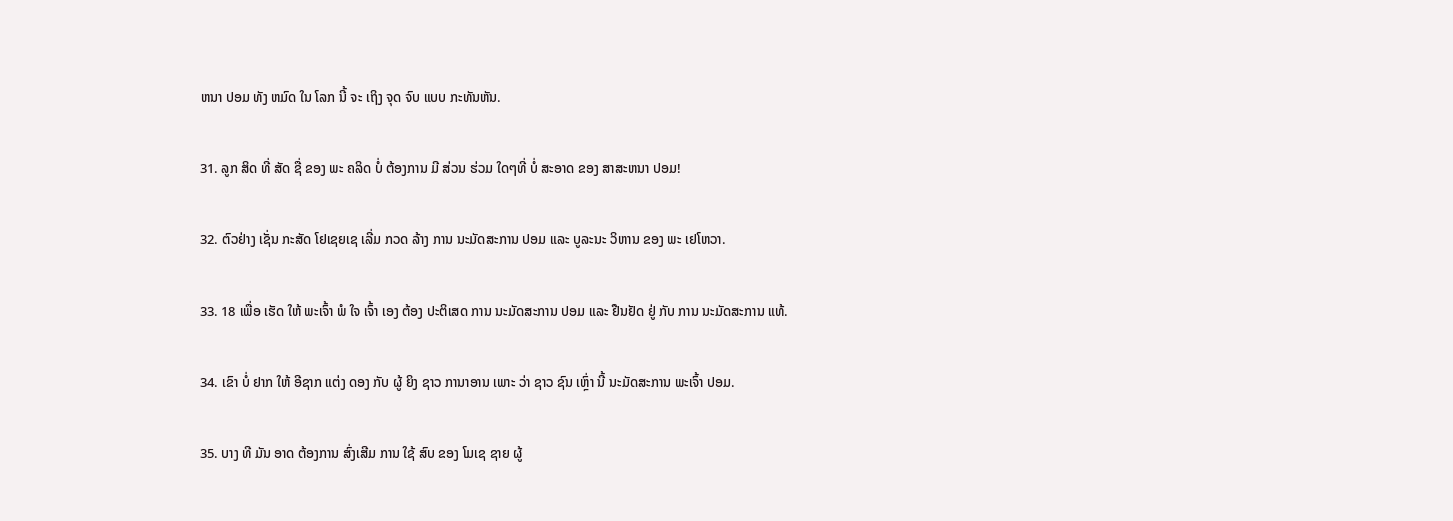ຫນາ ປອມ ທັງ ຫມົດ ໃນ ໂລກ ນີ້ ຈະ ເຖິງ ຈຸດ ຈົບ ແບບ ກະທັນຫັນ.

31. ລູກ ສິດ ທີ່ ສັດ ຊື່ ຂອງ ພະ ຄລິດ ບໍ່ ຕ້ອງການ ມີ ສ່ວນ ຮ່ວມ ໃດໆທີ່ ບໍ່ ສະອາດ ຂອງ ສາສະຫນາ ປອມ!

32. ຕົວຢ່າງ ເຊັ່ນ ກະສັດ ໂຢເຊຍເຊ ເລີ່ມ ກວດ ລ້າງ ການ ນະມັດສະການ ປອມ ແລະ ບູລະນະ ວິຫານ ຂອງ ພະ ເຢໂຫວາ.

33. 18 ເພື່ອ ເຮັດ ໃຫ້ ພະເຈົ້າ ພໍ ໃຈ ເຈົ້າ ເອງ ຕ້ອງ ປະຕິເສດ ການ ນະມັດສະການ ປອມ ແລະ ຢືນຢັດ ຢູ່ ກັບ ການ ນະມັດສະການ ແທ້.

34. ເຂົາ ບໍ່ ຢາກ ໃຫ້ ອີຊາກ ແຕ່ງ ດອງ ກັບ ຜູ້ ຍິງ ຊາວ ການາອານ ເພາະ ວ່າ ຊາວ ຊົນ ເຫຼົ່າ ນີ້ ນະມັດສະການ ພະເຈົ້າ ປອມ.

35. ບາງ ທີ ມັນ ອາດ ຕ້ອງການ ສົ່ງເສີມ ການ ໃຊ້ ສົບ ຂອງ ໂມເຊ ຊາຍ ຜູ້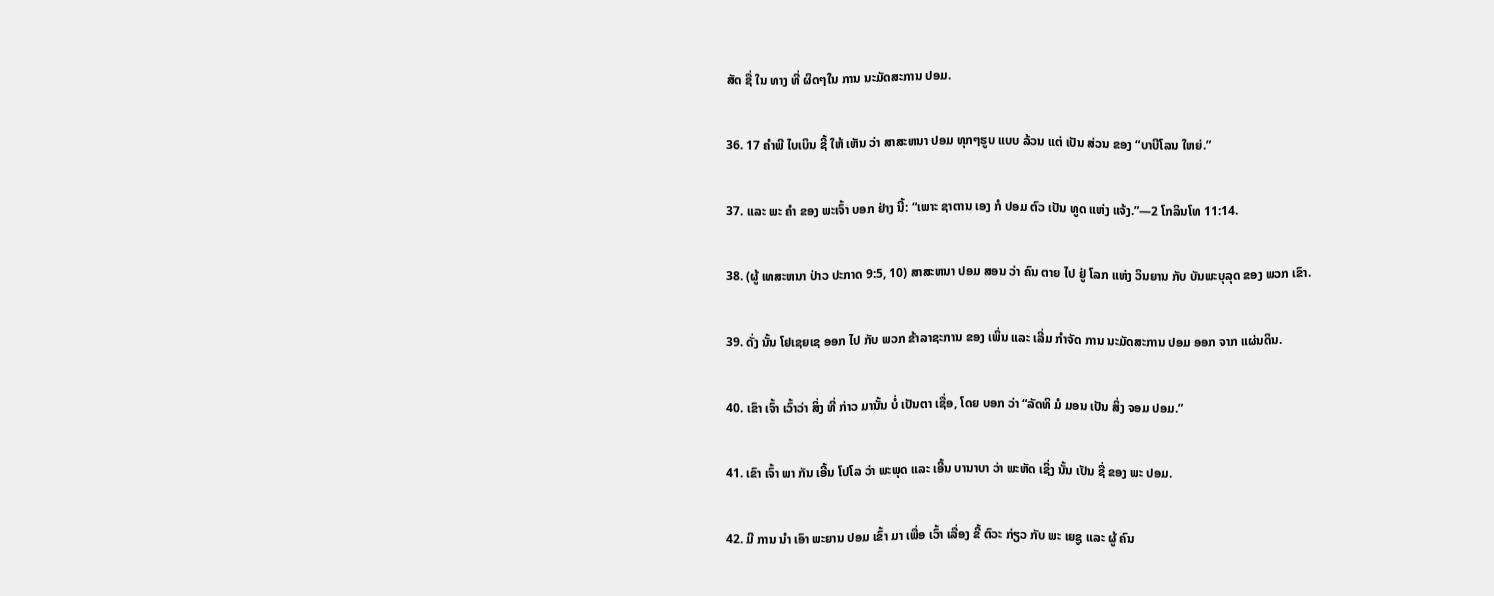ສັດ ຊື່ ໃນ ທາງ ທີ່ ຜິດໆໃນ ການ ນະມັດສະການ ປອມ.

36. 17 ຄໍາພີ ໄບເບິນ ຊີ້ ໃຫ້ ເຫັນ ວ່າ ສາສະຫນາ ປອມ ທຸກໆຮູບ ແບບ ລ້ວນ ແຕ່ ເປັນ ສ່ວນ ຂອງ “ບາບີໂລນ ໃຫຍ່.”

37. ແລະ ພະ ຄໍາ ຂອງ ພະເຈົ້າ ບອກ ຢ່າງ ນີ້: “ເພາະ ຊາຕານ ເອງ ກໍ ປອມ ຕົວ ເປັນ ທູດ ແຫ່ງ ແຈ້ງ.”—2 ໂກລິນໂທ 11:14.

38. (ຜູ້ ເທສະຫນາ ປ່າວ ປະກາດ 9:5, 10) ສາສະຫນາ ປອມ ສອນ ວ່າ ຄົນ ຕາຍ ໄປ ຢູ່ ໂລກ ແຫ່ງ ວິນຍານ ກັບ ບັນພະບຸລຸດ ຂອງ ພວກ ເຂົາ.

39. ດັ່ງ ນັ້ນ ໂຢເຊຍເຊ ອອກ ໄປ ກັບ ພວກ ຂ້າລາຊະການ ຂອງ ເພິ່ນ ແລະ ເລີ່ມ ກໍາຈັດ ການ ນະມັດສະການ ປອມ ອອກ ຈາກ ແຜ່ນດິນ.

40. ເຂົາ ເຈົ້າ ເວົ້າວ່າ ສິ່ງ ທີ່ ກ່າວ ມານັ້ນ ບໍ່ ເປັນຕາ ເຊື່ອ, ໂດຍ ບອກ ວ່າ “ລັດທິ ມໍ ມອນ ເປັນ ສິ່ງ ຈອມ ປອມ.”

41. ເຂົາ ເຈົ້າ ພາ ກັນ ເອີ້ນ ໂປໂລ ວ່າ ພະພຸດ ແລະ ເອີ້ນ ບານາບາ ວ່າ ພະຫັດ ເຊິ່ງ ນັ້ນ ເປັນ ຊື່ ຂອງ ພະ ປອມ.

42. ມີ ການ ນໍາ ເອົາ ພະຍານ ປອມ ເຂົ້າ ມາ ເພື່ອ ເວົ້າ ເລື່ອງ ຂີ້ ຕົວະ ກ່ຽວ ກັບ ພະ ເຍຊູ ແລະ ຜູ້ ຄົນ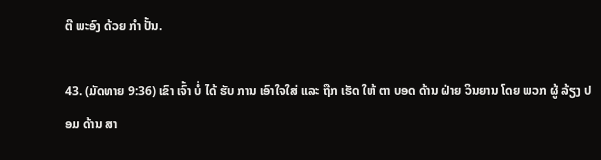ຕີ ພະອົງ ດ້ວຍ ກໍາ ປັ້ນ.

43. (ມັດທາຍ 9:36) ເຂົາ ເຈົ້າ ບໍ່ ໄດ້ ຮັບ ການ ເອົາໃຈໃສ່ ແລະ ຖືກ ເຮັດ ໃຫ້ ຕາ ບອດ ດ້ານ ຝ່າຍ ວິນຍານ ໂດຍ ພວກ ຜູ້ ລ້ຽງ ປອມ ດ້ານ ສາ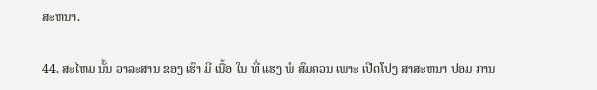ສະຫນາ.

44. ສະໄຫມ ນັ້ນ ວາລະສານ ຂອງ ເຮົາ ມີ ເນື້ອ ໃນ ທີ່ ແຮງ ພໍ ສົມຄວນ ເພາະ ເປີດໂປງ ສາສະຫນາ ປອມ ການ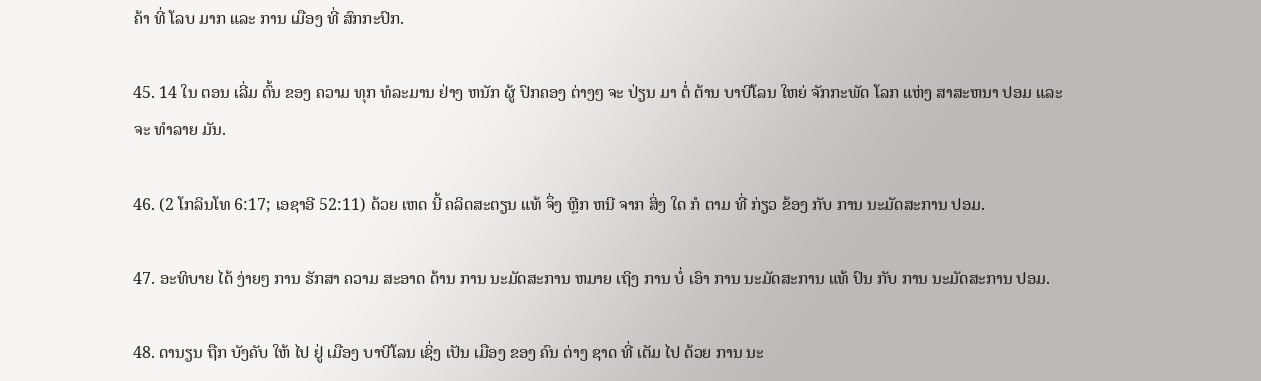ຄ້າ ທີ່ ໂລບ ມາກ ແລະ ການ ເມືອງ ທີ່ ສົກກະປົກ.

45. 14 ໃນ ຕອນ ເລີ່ມ ຕົ້ນ ຂອງ ຄວາມ ທຸກ ທໍລະມານ ຢ່າງ ຫນັກ ຜູ້ ປົກຄອງ ຕ່າງໆ ຈະ ປ່ຽນ ມາ ຕໍ່ ຕ້ານ ບາບີໂລນ ໃຫຍ່ ຈັກກະພັດ ໂລກ ແຫ່ງ ສາສະຫນາ ປອມ ແລະ ຈະ ທໍາລາຍ ມັນ.

46. (2 ໂກລິນໂທ 6:17; ເອຊາອີ 52:11) ດ້ວຍ ເຫດ ນີ້ ຄລິດສະຕຽນ ແທ້ ຈຶ່ງ ຫຼີກ ຫນີ ຈາກ ສິ່ງ ໃດ ກໍ ຕາມ ທີ່ ກ່ຽວ ຂ້ອງ ກັບ ການ ນະມັດສະການ ປອມ.

47. ອະທິບາຍ ໄດ້ ງ່າຍໆ ການ ຮັກສາ ຄວາມ ສະອາດ ດ້ານ ການ ນະມັດສະການ ຫມາຍ ເຖິງ ການ ບໍ່ ເອົາ ການ ນະມັດສະການ ແທ້ ປົນ ກັບ ການ ນະມັດສະການ ປອມ.

48. ດານຽນ ຖືກ ບັງຄັບ ໃຫ້ ໄປ ຢູ່ ເມືອງ ບາບີໂລນ ເຊິ່ງ ເປັນ ເມືອງ ຂອງ ຄົນ ຕ່າງ ຊາດ ທີ່ ເຕັມ ໄປ ດ້ວຍ ການ ນະ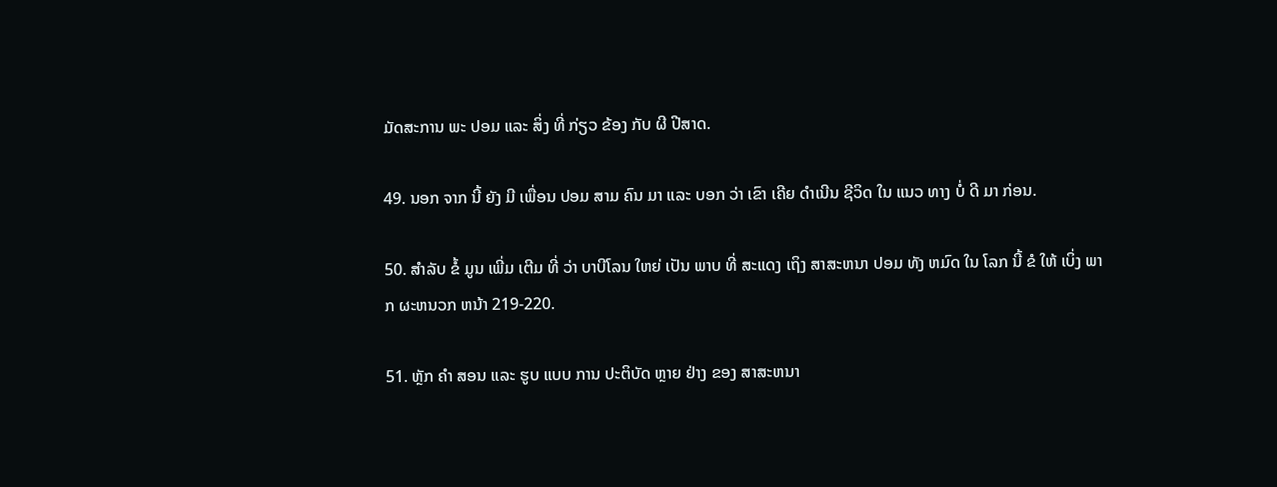ມັດສະການ ພະ ປອມ ແລະ ສິ່ງ ທີ່ ກ່ຽວ ຂ້ອງ ກັບ ຜີ ປີສາດ.

49. ນອກ ຈາກ ນີ້ ຍັງ ມີ ເພື່ອນ ປອມ ສາມ ຄົນ ມາ ແລະ ບອກ ວ່າ ເຂົາ ເຄີຍ ດໍາເນີນ ຊີວິດ ໃນ ແນວ ທາງ ບໍ່ ດີ ມາ ກ່ອນ.

50. ສໍາລັບ ຂໍ້ ມູນ ເພີ່ມ ເຕີມ ທີ່ ວ່າ ບາບີໂລນ ໃຫຍ່ ເປັນ ພາບ ທີ່ ສະແດງ ເຖິງ ສາສະຫນາ ປອມ ທັງ ຫມົດ ໃນ ໂລກ ນີ້ ຂໍ ໃຫ້ ເບິ່ງ ພາກ ຜະຫນວກ ຫນ້າ 219-220.

51. ຫຼັກ ຄໍາ ສອນ ແລະ ຮູບ ແບບ ການ ປະຕິບັດ ຫຼາຍ ຢ່າງ ຂອງ ສາສະຫນາ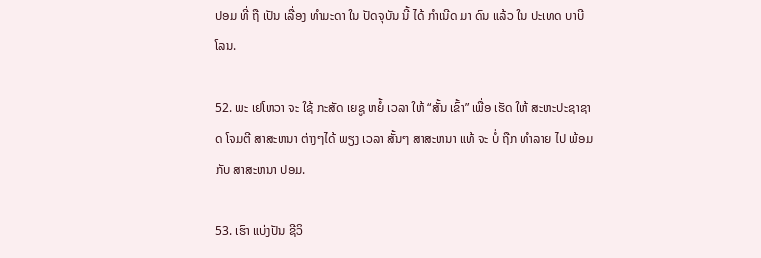ປອມ ທີ່ ຖື ເປັນ ເລື່ອງ ທໍາມະດາ ໃນ ປັດຈຸບັນ ນີ້ ໄດ້ ກໍາເນີດ ມາ ດົນ ແລ້ວ ໃນ ປະເທດ ບາບີໂລນ.

52. ພະ ເຢໂຫວາ ຈະ ໃຊ້ ກະສັດ ເຍຊູ ຫຍໍ້ ເວລາ ໃຫ້ “ສັ້ນ ເຂົ້າ” ເພື່ອ ເຮັດ ໃຫ້ ສະຫະປະຊາຊາດ ໂຈມຕີ ສາສະຫນາ ຕ່າງໆໄດ້ ພຽງ ເວລາ ສັ້ນໆ ສາສະຫນາ ແທ້ ຈະ ບໍ່ ຖືກ ທໍາລາຍ ໄປ ພ້ອມ ກັບ ສາສະຫນາ ປອມ.

53. ເຮົາ ແບ່ງປັນ ຊີວິ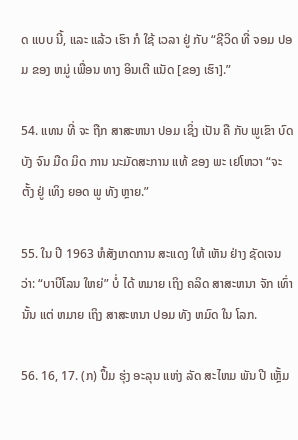ດ ແບບ ນີ້, ແລະ ແລ້ວ ເຮົາ ກໍ ໃຊ້ ເວລາ ຢູ່ ກັບ “ຊີວິດ ທີ່ ຈອມ ປອມ ຂອງ ຫມູ່ ເພື່ອນ ທາງ ອິນເຕີ ແນັດ [ຂອງ ເຮົາ].”

54. ແທນ ທີ່ ຈະ ຖືກ ສາສະຫນາ ປອມ ເຊິ່ງ ເປັນ ຄື ກັບ ພູເຂົາ ບົດ ບັງ ຈົນ ມືດ ມິດ ການ ນະມັດສະການ ແທ້ ຂອງ ພະ ເຢໂຫວາ “ຈະ ຕັ້ງ ຢູ່ ເທິງ ຍອດ ພູ ທັງ ຫຼາຍ.”

55. ໃນ ປີ 1963 ຫໍສັງເກດການ ສະແດງ ໃຫ້ ເຫັນ ຢ່າງ ຊັດເຈນ ວ່າ: “ບາບີໂລນ ໃຫຍ່” ບໍ່ ໄດ້ ຫມາຍ ເຖິງ ຄລິດ ສາສະຫນາ ຈັກ ເທົ່າ ນັ້ນ ແຕ່ ຫມາຍ ເຖິງ ສາສະຫນາ ປອມ ທັງ ຫມົດ ໃນ ໂລກ.

56. 16, 17. (ກ) ປຶ້ມ ຮຸ່ງ ອະລຸນ ແຫ່ງ ລັດ ສະໄຫມ ພັນ ປີ ເຫຼັ້ມ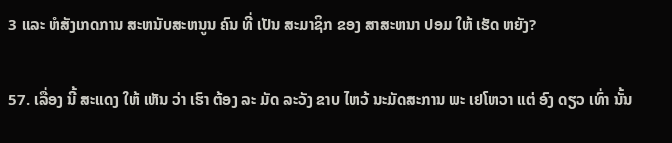3 ແລະ ຫໍສັງເກດການ ສະຫນັບສະຫນູນ ຄົນ ທີ່ ເປັນ ສະມາຊິກ ຂອງ ສາສະຫນາ ປອມ ໃຫ້ ເຮັດ ຫຍັງ?

57. ເລື່ອງ ນີ້ ສະແດງ ໃຫ້ ເຫັນ ວ່າ ເຮົາ ຕ້ອງ ລະ ມັດ ລະວັງ ຂາບ ໄຫວ້ ນະມັດສະການ ພະ ເຢໂຫວາ ແຕ່ ອົງ ດຽວ ເທົ່າ ນັ້ນ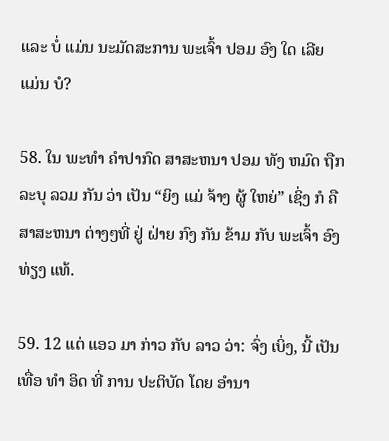ແລະ ບໍ່ ແມ່ນ ນະມັດສະການ ພະເຈົ້າ ປອມ ອົງ ໃດ ເລີຍ ແມ່ນ ບໍ?

58. ໃນ ພະທໍາ ຄໍາປາກົດ ສາສະຫນາ ປອມ ທັງ ຫມົດ ຖືກ ລະບຸ ລວມ ກັນ ວ່າ ເປັນ “ຍິງ ແມ່ ຈ້າງ ຜູ້ ໃຫຍ່” ເຊິ່ງ ກໍ ຄື ສາສະຫນາ ຕ່າງໆທີ່ ຢູ່ ຝ່າຍ ກົງ ກັນ ຂ້າມ ກັບ ພະເຈົ້າ ອົງ ທ່ຽງ ແທ້.

59. 12 ແຕ່ ແອວ ມາ ກ່າວ ກັບ ລາວ ວ່າ: ຈົ່ງ ເບິ່ງ, ນີ້ ເປັນ ເທື່ອ ທໍາ ອິດ ທີ່ ການ ປະຕິບັດ ໂດຍ ອໍານາ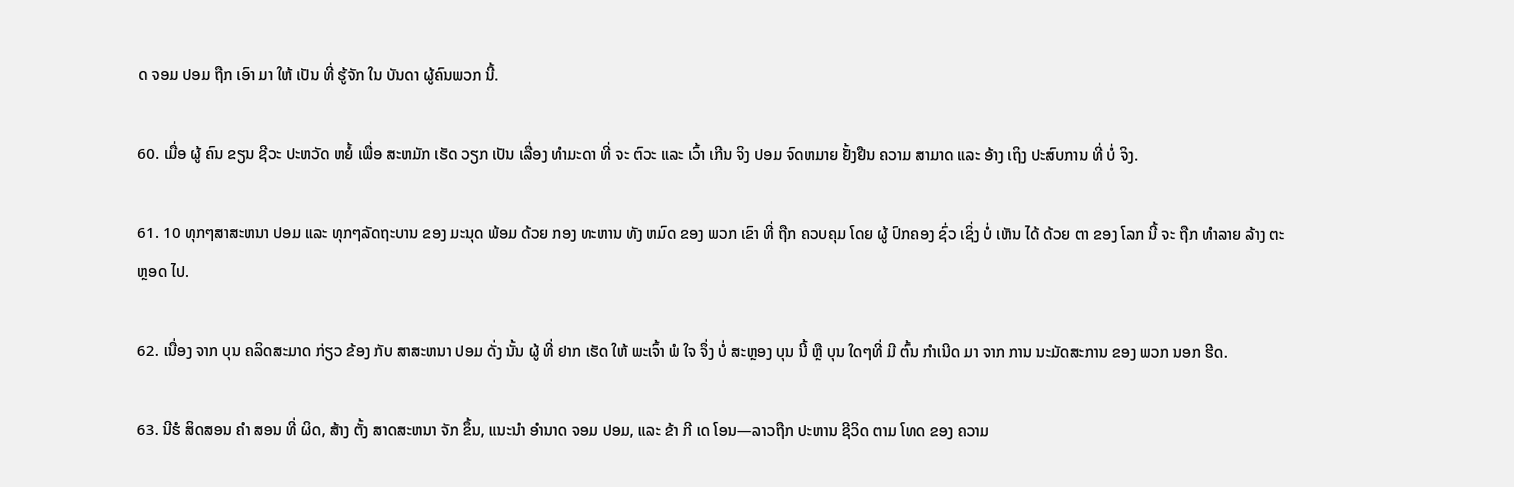ດ ຈອມ ປອມ ຖືກ ເອົາ ມາ ໃຫ້ ເປັນ ທີ່ ຮູ້ຈັກ ໃນ ບັນດາ ຜູ້ຄົນພວກ ນີ້.

60. ເມື່ອ ຜູ້ ຄົນ ຂຽນ ຊີວະ ປະຫວັດ ຫຍໍ້ ເພື່ອ ສະຫມັກ ເຮັດ ວຽກ ເປັນ ເລື່ອງ ທໍາມະດາ ທີ່ ຈະ ຕົວະ ແລະ ເວົ້າ ເກີນ ຈິງ ປອມ ຈົດຫມາຍ ຢັ້ງຢືນ ຄວາມ ສາມາດ ແລະ ອ້າງ ເຖິງ ປະສົບການ ທີ່ ບໍ່ ຈິງ.

61. 10 ທຸກໆສາສະຫນາ ປອມ ແລະ ທຸກໆລັດຖະບານ ຂອງ ມະນຸດ ພ້ອມ ດ້ວຍ ກອງ ທະຫານ ທັງ ຫມົດ ຂອງ ພວກ ເຂົາ ທີ່ ຖືກ ຄວບຄຸມ ໂດຍ ຜູ້ ປົກຄອງ ຊົ່ວ ເຊິ່ງ ບໍ່ ເຫັນ ໄດ້ ດ້ວຍ ຕາ ຂອງ ໂລກ ນີ້ ຈະ ຖືກ ທໍາລາຍ ລ້າງ ຕະຫຼອດ ໄປ.

62. ເນື່ອງ ຈາກ ບຸນ ຄລິດສະມາດ ກ່ຽວ ຂ້ອງ ກັບ ສາສະຫນາ ປອມ ດັ່ງ ນັ້ນ ຜູ້ ທີ່ ຢາກ ເຮັດ ໃຫ້ ພະເຈົ້າ ພໍ ໃຈ ຈຶ່ງ ບໍ່ ສະຫຼອງ ບຸນ ນີ້ ຫຼື ບຸນ ໃດໆທີ່ ມີ ຕົ້ນ ກໍາເນີດ ມາ ຈາກ ການ ນະມັດສະການ ຂອງ ພວກ ນອກ ຮີດ.

63. ນີຮໍ ສິດສອນ ຄໍາ ສອນ ທີ່ ຜິດ, ສ້າງ ຕັ້ງ ສາດສະຫນາ ຈັກ ຂຶ້ນ, ແນະນໍາ ອໍານາດ ຈອມ ປອມ, ແລະ ຂ້າ ກີ ເດ ໂອນ—ລາວຖືກ ປະຫານ ຊີວິດ ຕາມ ໂທດ ຂອງ ຄວາມ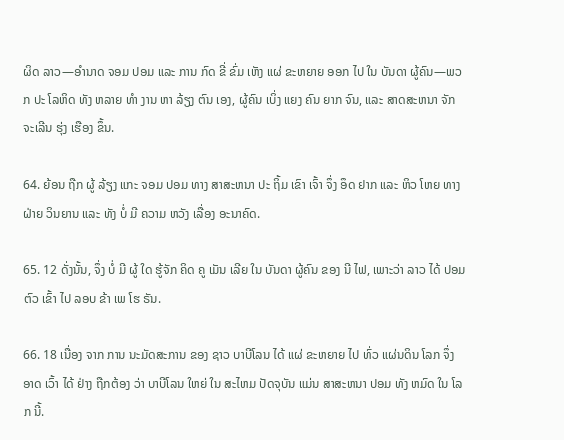ຜິດ ລາວ—ອໍານາດ ຈອມ ປອມ ແລະ ການ ກົດ ຂີ່ ຂົ່ມ ເຫັງ ແຜ່ ຂະຫຍາຍ ອອກ ໄປ ໃນ ບັນດາ ຜູ້ຄົນ—ພວກ ປະ ໂລຫິດ ທັງ ຫລາຍ ທໍາ ງານ ຫາ ລ້ຽງ ຕົນ ເອງ, ຜູ້ຄົນ ເບິ່ງ ແຍງ ຄົນ ຍາກ ຈົນ, ແລະ ສາດສະຫນາ ຈັກ ຈະເລີນ ຮຸ່ງ ເຮືອງ ຂຶ້ນ.

64. ຍ້ອນ ຖືກ ຜູ້ ລ້ຽງ ແກະ ຈອມ ປອມ ທາງ ສາສະຫນາ ປະ ຖິ້ມ ເຂົາ ເຈົ້າ ຈຶ່ງ ອຶດ ຢາກ ແລະ ຫິວ ໂຫຍ ທາງ ຝ່າຍ ວິນຍານ ແລະ ທັງ ບໍ່ ມີ ຄວາມ ຫວັງ ເລື່ອງ ອະນາຄົດ.

65. 12 ດັ່ງນັ້ນ, ຈຶ່ງ ບໍ່ ມີ ຜູ້ ໃດ ຮູ້ຈັກ ຄິດ ຄູ ເມັນ ເລີຍ ໃນ ບັນດາ ຜູ້ຄົນ ຂອງ ນີ ໄຟ, ເພາະວ່າ ລາວ ໄດ້ ປອມ ຕົວ ເຂົ້າ ໄປ ລອບ ຂ້າ ເພ ໂຮ ຣັນ.

66. 18 ເນື່ອງ ຈາກ ການ ນະມັດສະການ ຂອງ ຊາວ ບາບີໂລນ ໄດ້ ແຜ່ ຂະຫຍາຍ ໄປ ທົ່ວ ແຜ່ນດິນ ໂລກ ຈຶ່ງ ອາດ ເວົ້າ ໄດ້ ຢ່າງ ຖືກຕ້ອງ ວ່າ ບາບີໂລນ ໃຫຍ່ ໃນ ສະໄຫມ ປັດຈຸບັນ ແມ່ນ ສາສະຫນາ ປອມ ທັງ ຫມົດ ໃນ ໂລກ ນີ້.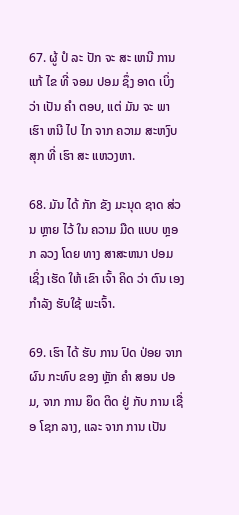67. ຜູ້ ປໍ ລະ ປັກ ຈະ ສະ ເຫນີ ການ ແກ້ ໄຂ ທີ່ ຈອມ ປອມ ຊຶ່ງ ອາດ ເບິ່ງ ວ່າ ເປັນ ຄໍາ ຕອບ, ແຕ່ ມັນ ຈະ ພາ ເຮົາ ຫນີ ໄປ ໄກ ຈາກ ຄວາມ ສະຫງົບສຸກ ທີ່ ເຮົາ ສະ ແຫວງຫາ.

68. ມັນ ໄດ້ ກັກ ຂັງ ມະນຸດ ຊາດ ສ່ວນ ຫຼາຍ ໄວ້ ໃນ ຄວາມ ມືດ ແບບ ຫຼອກ ລວງ ໂດຍ ທາງ ສາສະຫນາ ປອມ ເຊິ່ງ ເຮັດ ໃຫ້ ເຂົາ ເຈົ້າ ຄິດ ວ່າ ຕົນ ເອງ ກໍາລັງ ຮັບໃຊ້ ພະເຈົ້າ.

69. ເຮົາ ໄດ້ ຮັບ ການ ປົດ ປ່ອຍ ຈາກ ຜົນ ກະທົບ ຂອງ ຫຼັກ ຄໍາ ສອນ ປອມ, ຈາກ ການ ຍຶດ ຕິດ ຢູ່ ກັບ ການ ເຊື່ອ ໂຊກ ລາງ, ແລະ ຈາກ ການ ເປັນ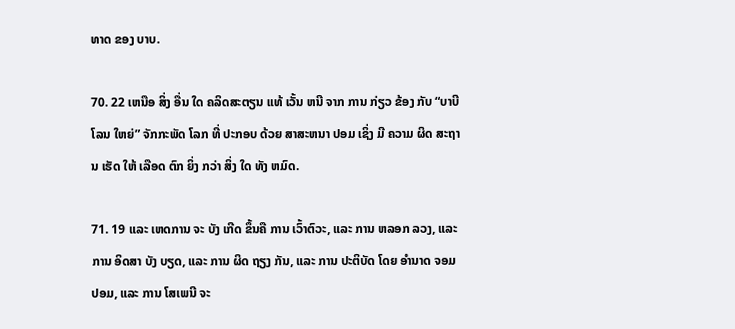ທາດ ຂອງ ບາບ.

70. 22 ເຫນືອ ສິ່ງ ອື່ນ ໃດ ຄລິດສະຕຽນ ແທ້ ເວັ້ນ ຫນີ ຈາກ ການ ກ່ຽວ ຂ້ອງ ກັບ “ບາບີໂລນ ໃຫຍ່” ຈັກກະພັດ ໂລກ ທີ່ ປະກອບ ດ້ວຍ ສາສະຫນາ ປອມ ເຊິ່ງ ມີ ຄວາມ ຜິດ ສະຖານ ເຮັດ ໃຫ້ ເລືອດ ຕົກ ຍິ່ງ ກວ່າ ສິ່ງ ໃດ ທັງ ຫມົດ.

71. 19 ແລະ ເຫດການ ຈະ ບັງ ເກີດ ຂຶ້ນຄື ການ ເວົ້າຕົວະ, ແລະ ການ ຫລອກ ລວງ, ແລະ ການ ອິດສາ ບັງ ບຽດ, ແລະ ການ ຜິດ ຖຽງ ກັນ, ແລະ ການ ປະຕິບັດ ໂດຍ ອໍານາດ ຈອມ ປອມ, ແລະ ການ ໂສເພນີ ຈະ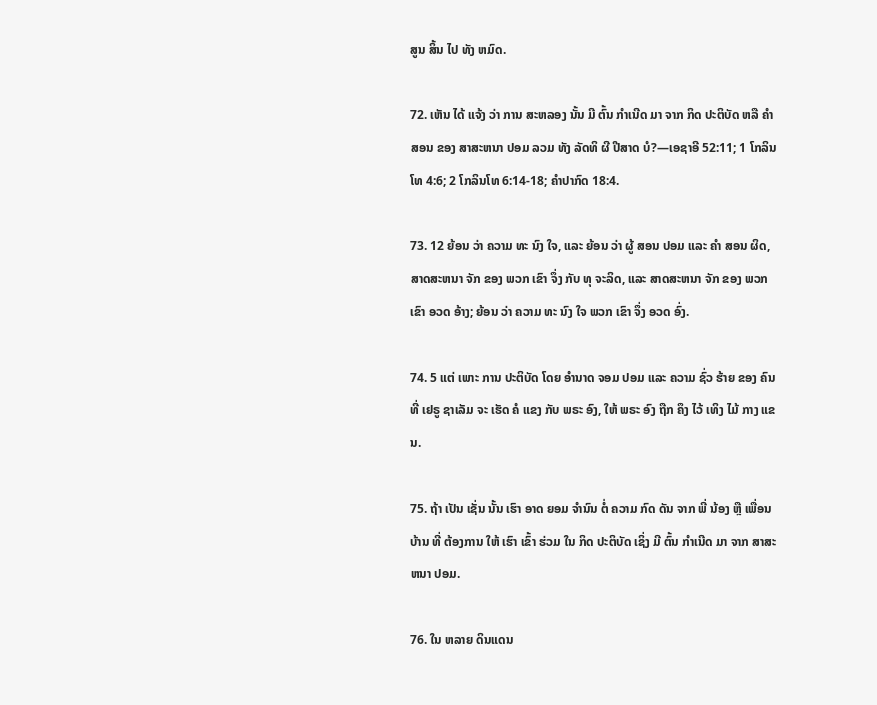ສູນ ສິ້ນ ໄປ ທັງ ຫມົດ.

72. ເຫັນ ໄດ້ ແຈ້ງ ວ່າ ການ ສະຫລອງ ນັ້ນ ມີ ຕົ້ນ ກໍາເນີດ ມາ ຈາກ ກິດ ປະຕິບັດ ຫລື ຄໍາ ສອນ ຂອງ ສາສະຫນາ ປອມ ລວມ ທັງ ລັດທິ ຜີ ປີສາດ ບໍ?—ເອຊາອີ 52:11; 1 ໂກລິນໂທ 4:6; 2 ໂກລິນໂທ 6:14-18; ຄໍາປາກົດ 18:4.

73. 12 ຍ້ອນ ວ່າ ຄວາມ ທະ ນົງ ໃຈ, ແລະ ຍ້ອນ ວ່າ ຜູ້ ສອນ ປອມ ແລະ ຄໍາ ສອນ ຜິດ, ສາດສະຫນາ ຈັກ ຂອງ ພວກ ເຂົາ ຈຶ່ງ ກັບ ທຸ ຈະລິດ, ແລະ ສາດສະຫນາ ຈັກ ຂອງ ພວກ ເຂົາ ອວດ ອ້າງ; ຍ້ອນ ວ່າ ຄວາມ ທະ ນົງ ໃຈ ພວກ ເຂົາ ຈຶ່ງ ອວດ ອົ່ງ.

74. 5 ແຕ່ ເພາະ ການ ປະຕິບັດ ໂດຍ ອໍານາດ ຈອມ ປອມ ແລະ ຄວາມ ຊົ່ວ ຮ້າຍ ຂອງ ຄົນ ທີ່ ເຢຣູ ຊາເລັມ ຈະ ເຮັດ ຄໍ ແຂງ ກັບ ພຣະ ອົງ, ໃຫ້ ພຣະ ອົງ ຖືກ ຄຶງ ໄວ້ ເທິງ ໄມ້ ກາງ ແຂນ.

75. ຖ້າ ເປັນ ເຊັ່ນ ນັ້ນ ເຮົາ ອາດ ຍອມ ຈໍານົນ ຕໍ່ ຄວາມ ກົດ ດັນ ຈາກ ພີ່ ນ້ອງ ຫຼື ເພື່ອນ ບ້ານ ທີ່ ຕ້ອງການ ໃຫ້ ເຮົາ ເຂົ້າ ຮ່ວມ ໃນ ກິດ ປະຕິບັດ ເຊິ່ງ ມີ ຕົ້ນ ກໍາເນີດ ມາ ຈາກ ສາສະຫນາ ປອມ.

76. ໃນ ຫລາຍ ດິນແດນ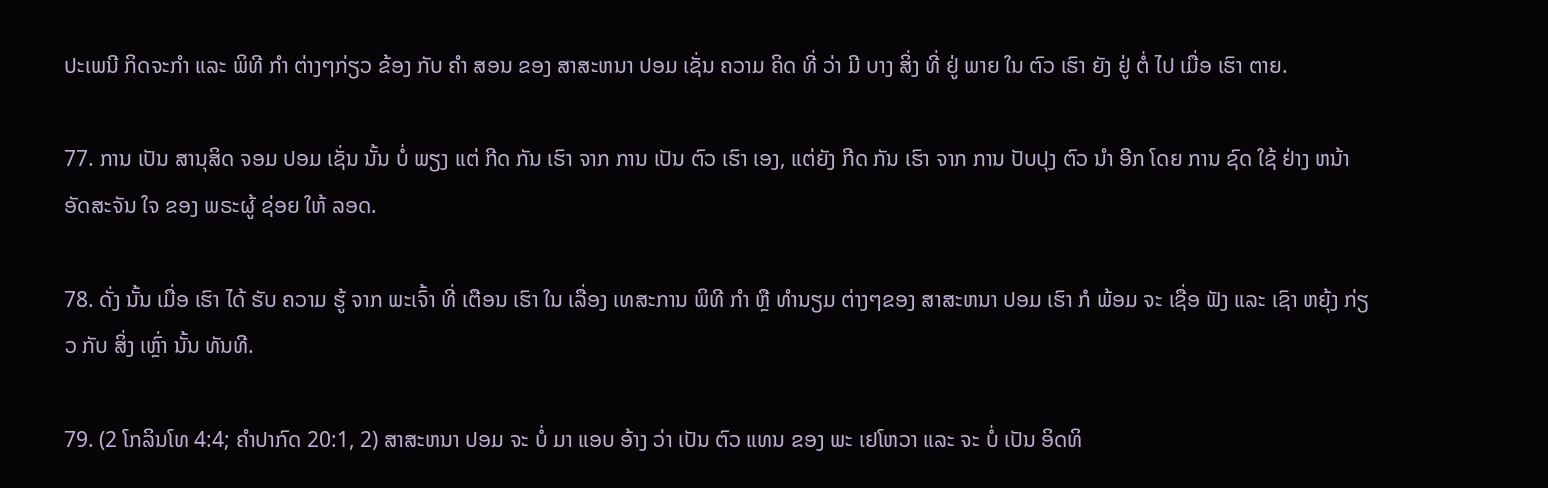ປະເພນີ ກິດຈະກໍາ ແລະ ພິທີ ກໍາ ຕ່າງໆກ່ຽວ ຂ້ອງ ກັບ ຄໍາ ສອນ ຂອງ ສາສະຫນາ ປອມ ເຊັ່ນ ຄວາມ ຄິດ ທີ່ ວ່າ ມີ ບາງ ສິ່ງ ທີ່ ຢູ່ ພາຍ ໃນ ຕົວ ເຮົາ ຍັງ ຢູ່ ຕໍ່ ໄປ ເມື່ອ ເຮົາ ຕາຍ.

77. ການ ເປັນ ສານຸສິດ ຈອມ ປອມ ເຊັ່ນ ນັ້ນ ບໍ່ ພຽງ ແຕ່ ກີດ ກັນ ເຮົາ ຈາກ ການ ເປັນ ຕົວ ເຮົາ ເອງ, ແຕ່ຍັງ ກີດ ກັນ ເຮົາ ຈາກ ການ ປັບປຸງ ຕົວ ນໍາ ອີກ ໂດຍ ການ ຊົດ ໃຊ້ ຢ່າງ ຫນ້າ ອັດສະຈັນ ໃຈ ຂອງ ພຣະຜູ້ ຊ່ອຍ ໃຫ້ ລອດ.

78. ດັ່ງ ນັ້ນ ເມື່ອ ເຮົາ ໄດ້ ຮັບ ຄວາມ ຮູ້ ຈາກ ພະເຈົ້າ ທີ່ ເຕືອນ ເຮົາ ໃນ ເລື່ອງ ເທສະການ ພິທີ ກໍາ ຫຼື ທໍານຽມ ຕ່າງໆຂອງ ສາສະຫນາ ປອມ ເຮົາ ກໍ ພ້ອມ ຈະ ເຊື່ອ ຟັງ ແລະ ເຊົາ ຫຍຸ້ງ ກ່ຽວ ກັບ ສິ່ງ ເຫຼົ່າ ນັ້ນ ທັນທີ.

79. (2 ໂກລິນໂທ 4:4; ຄໍາປາກົດ 20:1, 2) ສາສະຫນາ ປອມ ຈະ ບໍ່ ມາ ແອບ ອ້າງ ວ່າ ເປັນ ຕົວ ແທນ ຂອງ ພະ ເຢໂຫວາ ແລະ ຈະ ບໍ່ ເປັນ ອິດທິ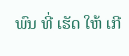ພົນ ທີ່ ເຮັດ ໃຫ້ ເກີ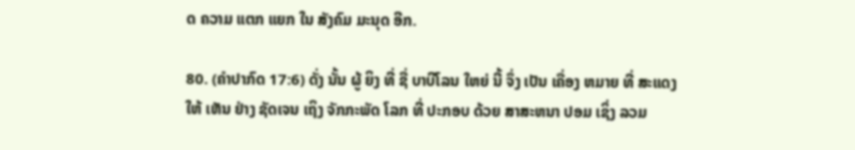ດ ຄວາມ ແຕກ ແຍກ ໃນ ສັງຄົມ ມະນຸດ ອີກ.

80. (ຄໍາປາກົດ 17:6) ດັ່ງ ນັ້ນ ຜູ້ ຍິງ ທີ່ ຊື່ ບາບີໂລນ ໃຫຍ່ ນີ້ ຈຶ່ງ ເປັນ ເຄື່ອງ ຫມາຍ ທີ່ ສະແດງ ໃຫ້ ເຫັນ ຢ່າງ ຊັດເຈນ ເຖິງ ຈັກກະພັດ ໂລກ ທີ່ ປະກອບ ດ້ວຍ ສາສະຫນາ ປອມ ເຊິ່ງ ລວມ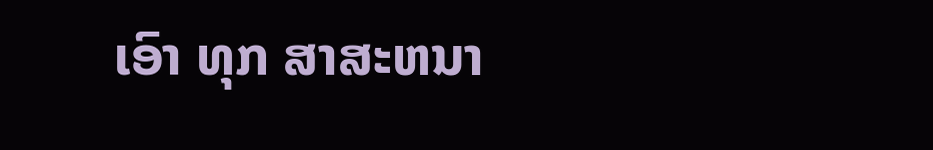ເອົາ ທຸກ ສາສະຫນາ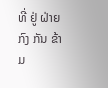ທີ່ ຢູ່ ຝ່າຍ ກົງ ກັນ ຂ້າມ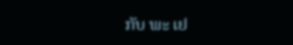ກັບ ພະ ເຢ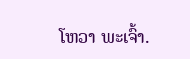ໂຫວາ ພະເຈົ້າ.